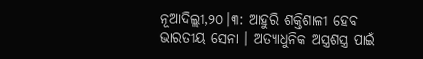ନୂଆଦିଲ୍ଲୀ,୨୦।୩: ଆହୁରି ଶକ୍ତିଶାଳୀ ହେବ ଭାରତୀୟ ସେନା । ଅତ୍ୟାଧୁନିକ ଅସ୍ତ୍ରଶସ୍ତ୍ର ପାଇଁ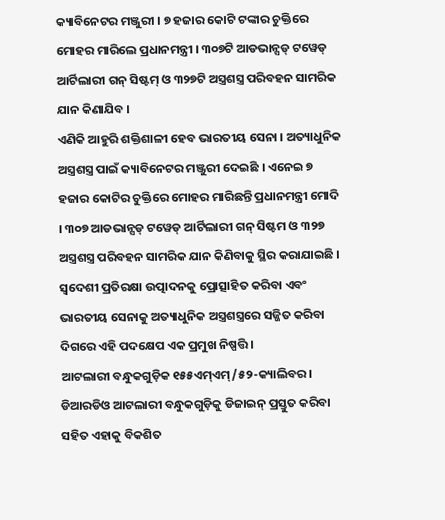କ୍ୟାବିନେଟର ମଞ୍ଜୁରୀ । ୭ ହଜାର କୋଟି ଟଙ୍କାର ଚୁକ୍ତିରେ ମୋହର ମାରିଲେ ପ୍ରଧାନମନ୍ତ୍ରୀ । ୩୦୭ଟି ଆଡଭାନ୍ସଡ୍ ଟୱେଡ୍ ଆର୍ଟିଲାରୀ ଗନ୍ ସିଷ୍ଟମ୍ ଓ ୩୨୭ଟି ଅସ୍ତ୍ରଶସ୍ତ୍ର ପରିବହନ ସାମରିକ ଯାନ କିଣାଯିବ ।
ଏଣିକି ଆହୁରି ଶକ୍ତିଶାଳୀ ହେବ ଭାରତୀୟ ସେନା । ଅତ୍ୟାଧୁନିକ ଅସ୍ତ୍ରଶସ୍ତ୍ର ପାଇଁ କ୍ୟାବିନେଟର ମଞ୍ଜୁରୀ ଦେଇଛି । ଏନେଇ ୭ ହଜାର କୋଟିର ଚୁକ୍ତିରେ ମୋହର ମାରିଛନ୍ତି ପ୍ରଧାନମନ୍ତ୍ରୀ ମୋଦି । ୩୦୭ ଆଡଭାନ୍ସଡ୍ ଟୱେଡ୍ ଆର୍ଟିଲାରୀ ଗନ୍ ସିଷ୍ଟମ ଓ ୩୨୭ ଅସ୍ତ୍ରଶସ୍ତ୍ର ପରିବହନ ସାମରିକ ଯାନ କିଣିବାକୁ ସ୍ଥିର କରାଯାଇଛି । ସ୍ୱଦେଶୀ ପ୍ରତିରକ୍ଷା ଉତ୍ପାଦନକୁ ପ୍ରୋତ୍ସାହିତ କରିବା ଏବଂ ଭାରତୀୟ ସେନାକୁ ଅତ୍ୟାଧୁନିକ ଅସ୍ତ୍ରଶସ୍ତ୍ରରେ ସଜ୍ଜିତ କରିବା ଦିଗରେ ଏହି ପଦକ୍ଷେପ ଏକ ପ୍ରମୁଖ ନିଷ୍ପତ୍ତି ।
ଆଟଲାରୀ ବନ୍ଧୁକଗୁଡ଼ିକ ୧୫୫ଏମ୍ଏମ୍/୫୨-କ୍ୟାଲିବର । ଡିଆରଡିଓ ଆଟଲାରୀ ବନ୍ଧୁକଗୁଡ଼ିକୁ ଡିଜାଇନ୍ ପ୍ରସ୍ତୁତ କରିବା ସହିତ ଏହାକୁ ବିକଶିତ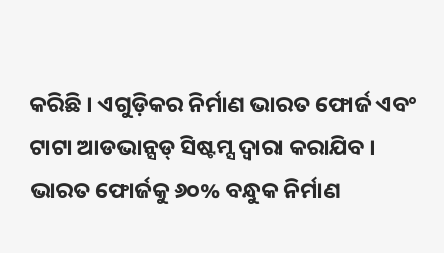କରିଛି । ଏଗୁଡ଼ିକର ନିର୍ମାଣ ଭାରତ ଫୋର୍ଜ ଏବଂ ଟାଟା ଆଡଭାନ୍ସଡ୍ ସିଷ୍ଟମ୍ସ ଦ୍ୱାରା କରାଯିବ । ଭାରତ ଫୋର୍ଜକୁ ୬୦% ବନ୍ଧୁକ ନିର୍ମାଣ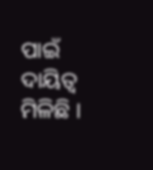ପାଇଁ ଦାୟିତ୍ବ ମିଳିଛି ।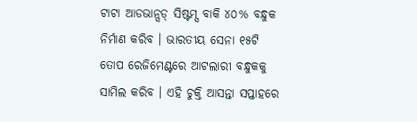ଟାଟା ଆଡଭାନ୍ସଡ୍ ସିଷ୍ଟମ୍ସ ବାକି ୪୦% ବନ୍ଧୁକ ନିର୍ମାଣ କରିବ । ଭାରତୀୟ ସେନା ୧୫ଟି ତୋପ ରେଜିମେଣ୍ଟରେ ଆଟଲାରୀ ବନ୍ଧୁକକୁ ସାମିଲ କରିବ । ଏହି ଚୁକ୍ତି ଆସନ୍ତା ସପ୍ତାହରେ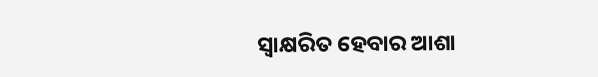ସ୍ୱାକ୍ଷରିତ ହେବାର ଆଶା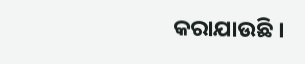କରାଯାଉଛି ।